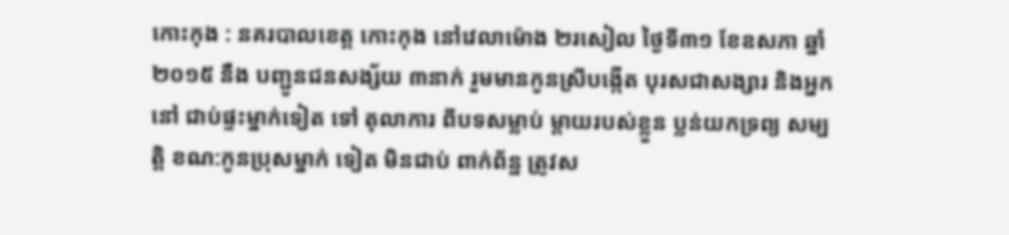កោះកុង : នគរបាលខេត្ត កោះកុង នៅវេលាម៉ោង ២រសៀល ថ្ងៃទី៣១ ខែឧសភា ឆ្នាំ២០១៥ នឹង បញ្ជូនជនសង្ស័យ ៣នាក់ រួមមានកូនស្រីបង្កើត បុរសជាសង្សារ និងអ្នកនៅ ជាប់ផ្ទះម្នាក់ទៀត ទៅ តុលាការ ពីបទសម្លាប់ ម្តាយរបស់ខ្លួន ប្លន់យកទ្រព្យ សម្បត្តិ ខណ:កូនប្រុសម្នាក់ ទៀត មិនជាប់ ពាក់ព័ន្ឋ ត្រូវស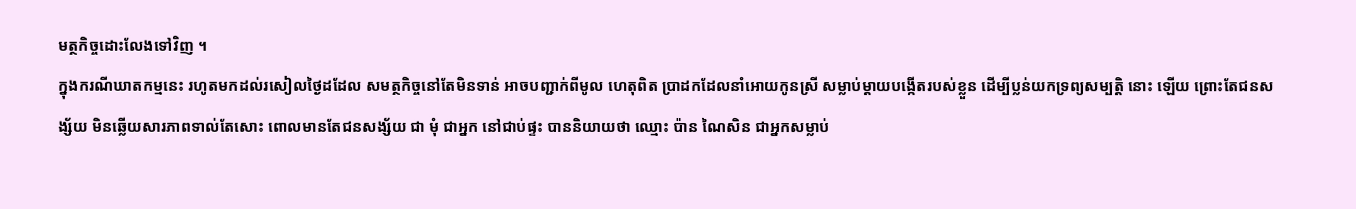មត្ថកិច្ចដោះលែងទៅវិញ ។
ក្នុងករណីឃាតកម្មនេះ រហូតមកដល់រសៀលថ្ងៃដដែល សមត្ថកិច្ចនៅតែមិនទាន់ អាចបញ្ជាក់ពីមូល ហេតុពិត ប្រាដកដែលនាំអោយកូនស្រី សម្លាប់ម្តាយបង្កើតរបស់ខ្លួន ដើម្បីប្លន់យកទ្រព្យសម្បត្តិ នោះ ឡើយ ព្រោះតែជនសង្ស័យ មិនឆ្លើយសារភាពទាល់តែសោះ ពោលមានតែជនសង្ស័យ ជា មុំ ជាអ្នក នៅជាប់ផ្ទះ បាននិយាយថា ឈ្មោះ ប៉ាន ណៃសិន ជាអ្នកសម្លាប់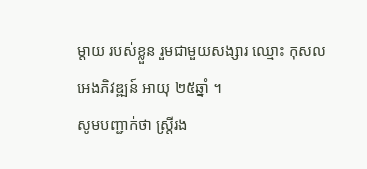ម្តាយ របស់ខ្លួន រួមជាមួយសង្សារ ឈ្មោះ កុសល អេងភិវឌ្ឍន៍ អាយុ ២៥ឆ្នាំ ។
សូមបញ្ជាក់ថា ស្ត្រីរង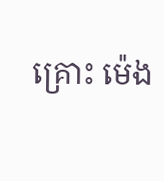គ្រោះ ម៉េង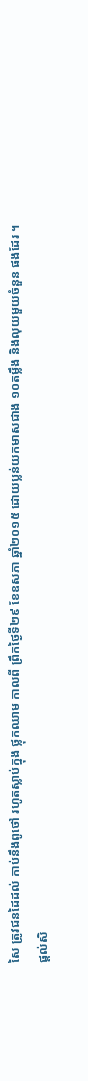សៃ ត្រូវជនដៃដល់ កាប់នឹងពូថៅ រហូតស្លាប់ក្នុង ថ្លុកឈាម កាលពី ព្រឹកថ្ងៃទី២៩ ខែឧសភា ឆ្នាំ២០១៥ ដោយប្លន់យកមាសជាង ១០តម្លឹង និងលុយមួយចំនួន ផងដែរ ។
ផ្ដល់សិ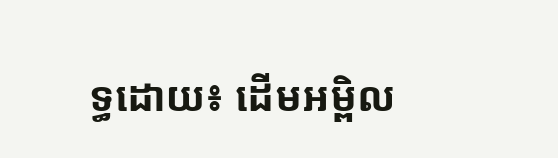ទ្ធដោយ៖ ដើមអម្ពិល